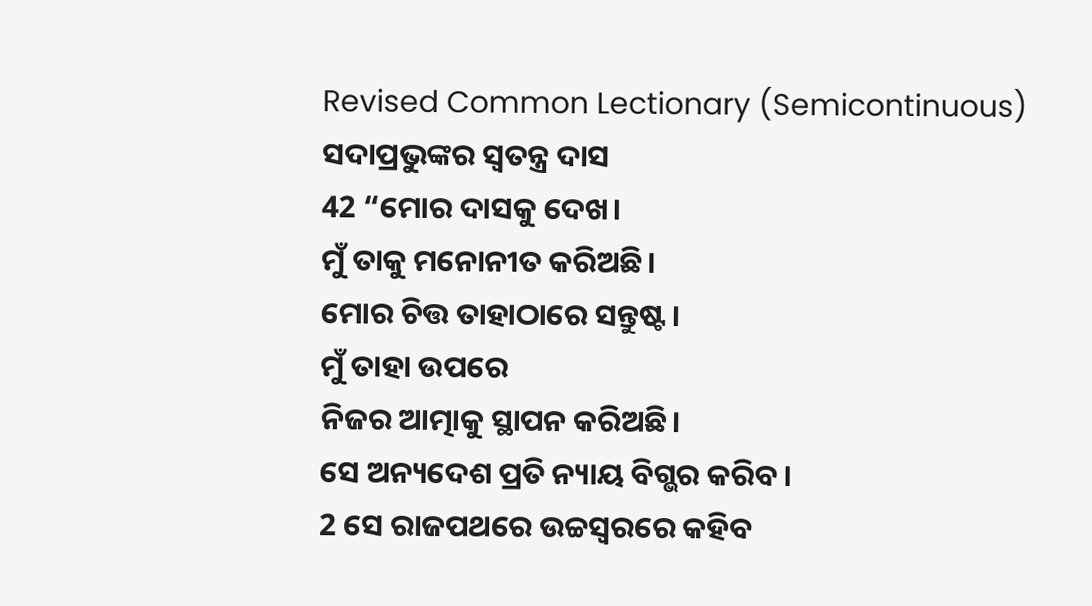Revised Common Lectionary (Semicontinuous)
ସଦାପ୍ରଭୁଙ୍କର ସ୍ୱତନ୍ତ୍ର ଦାସ
42 “ମୋର ଦାସକୁ ଦେଖ।
ମୁଁ ତାକୁ ମନୋନୀତ କରିଅଛି।
ମୋର ଚିତ୍ତ ତାହାଠାରେ ସନ୍ତୁଷ୍ଟ।
ମୁଁ ତାହା ଉପରେ
ନିଜର ଆତ୍ମାକୁ ସ୍ଥାପନ କରିଅଛି।
ସେ ଅନ୍ୟଦେଶ ପ୍ରତି ନ୍ୟାୟ ବିଗ୍ଭର କରିବ।
2 ସେ ରାଜପଥରେ ଉଚ୍ଚସ୍ୱରରେ କହିବ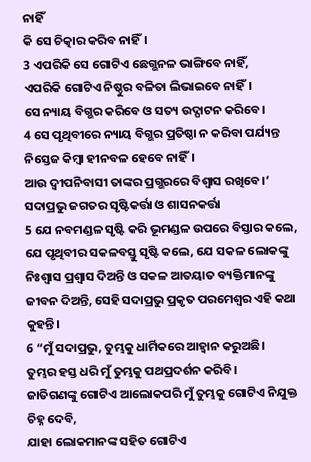ନାହିଁ
କି ସେ ଚିତ୍କାର କରିବ ନାହିଁ।
3 ଏପରିକି ସେ ଗୋଟିଏ ଛେଗ୍ଭନଳ ଭାଙ୍ଗିବେ ନାହିଁ,
ଏପରିକି ଗୋଟିଏ ନିଷ୍ଠୁର ବଳିତା ଲିଭାଇବେ ନାହିଁ।
ସେ ନ୍ୟାୟ ବିଗ୍ଭର କରିବେ ଓ ସତ୍ୟ ଉଦ୍ଘାଟନ କରିବେ।
4 ସେ ପୃଥିବୀରେ ନ୍ୟାୟ ବିଗ୍ଭର ପ୍ରତିଷ୍ଠା ନ କରିବା ପର୍ଯ୍ୟନ୍ତ
ନିସ୍ତେଜ କିମ୍ବା ହୀନବଳ ହେବେ ନାହିଁ।
ଆଉ ଦ୍ୱୀପନିବାସୀ ତାଙ୍କର ପ୍ରଗ୍ଭରରେ ବିଶ୍ୱାସ ରଖିବେ।’
ସଦାପ୍ରଭୁ ଜଗତର ସୃଷ୍ଟିକର୍ତ୍ତା ଓ ଶାସନକର୍ତ୍ତା
5 ଯେ ନବମଣ୍ଡଳ ସୃଷ୍ଟି କରି ଭୂମଣ୍ଡଳ ଉପରେ ବିସ୍ତାର କଲେ, ଯେ ପୃଥିବୀର ସକଳବସ୍ତୁ ସୃଷ୍ଟି କଲେ, ଯେ ସକଳ ଲୋକଙ୍କୁ ନିଃଶ୍ୱାସ ପ୍ରଶ୍ୱାସ ଦିଅନ୍ତି ଓ ସକଳ ଆତୟାତ ବ୍ୟକ୍ତିମାନଙ୍କୁ ଜୀବନ ଦିଅନ୍ତି, ସେହି ସଦାପ୍ରଭୁ ପ୍ରକୃତ ପରମେଶ୍ୱର ଏହି କଥା କୁହନ୍ତି।
6 “ମୁଁ ସଦାପ୍ରଭୁ, ତୁମ୍ଭକୁ ଧାର୍ମିକରେ ଆହ୍ୱାନ କରୁଅଛି।
ତୁମ୍ଭର ହସ୍ତ ଧରି ମୁଁ ତୁମ୍ଭକୁ ପଥପ୍ରଦର୍ଶନ କରିବି।
ଜାତିଗଣଙ୍କୁ ଗୋଟିଏ ଆଲୋକପରି ମୁଁ ତୁମ୍ଭକୁ ଗୋଟିଏ ନିଯୁକ୍ତ ଚିହ୍ନ ଦେବି,
ଯାହା ଲୋକମାନଙ୍କ ସହିତ ଗୋଟିଏ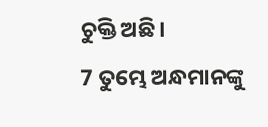ଚୁକ୍ତି ଅଛି।
7 ତୁମ୍ଭେ ଅନ୍ଧମାନଙ୍କୁ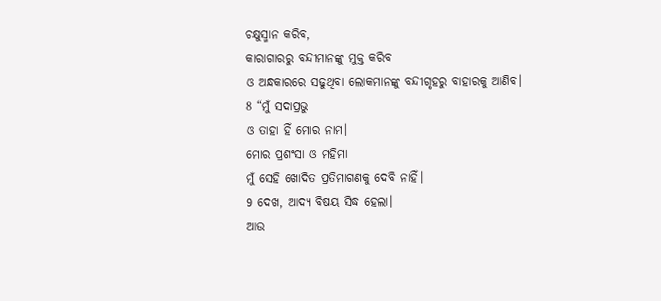ଚକ୍ଷୁସ୍ମାନ କରିବ,
କାରାଗାରରୁ ବନ୍ଦୀମାନଙ୍କୁ ମୁକ୍ତ କରିବ
ଓ ଅନ୍ଧକାରରେ ସଢୁଥିବା ଲୋକମାନଙ୍କୁ ବନ୍ଦୀଗୃହରୁ ବାହାରକୁ ଆଣିବ।
8 “ମୁଁ ସଦାପ୍ରଭୁ
ଓ ତାହା ହିଁ ମୋର ନାମ।
ମୋର ପ୍ରଶଂସା ଓ ମହିମା
ମୁଁ ସେହି ଖୋଦିତ ପ୍ରତିମାଗଣକୁ ଦେବି ନାହିଁ।
9 ଦେଖ, ଆଦ୍ୟ ବିଷୟ ସିଦ୍ଧ ହେଲା।
ଆଉ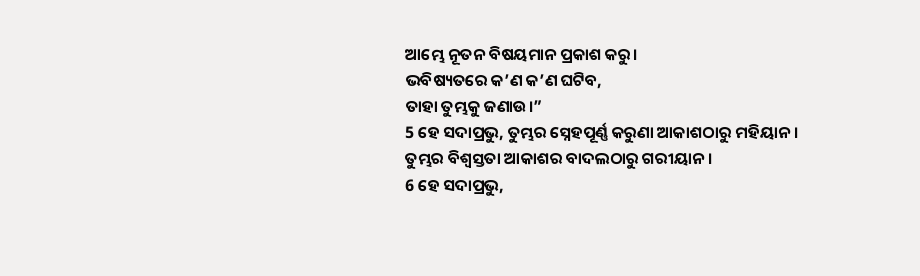ଆମ୍ଭେ ନୂତନ ବିଷୟମାନ ପ୍ରକାଶ କରୁ।
ଭବିଷ୍ୟତରେ କ’ଣ କ’ଣ ଘଟିବ,
ତାହା ତୁମ୍ଭକୁ ଜଣାଉ।”
5 ହେ ସଦାପ୍ରଭୁ, ତୁମ୍ଭର ସ୍ନେହପୂର୍ଣ୍ଣ କରୁଣା ଆକାଶଠାରୁ ମହିୟାନ।
ତୁମ୍ଭର ବିଶ୍ୱସ୍ତତା ଆକାଶର ବାଦଲଠାରୁ ଗରୀୟାନ।
6 ହେ ସଦାପ୍ରଭୁ,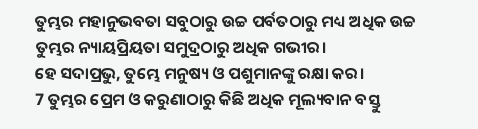ତୁମ୍ଭର ମହାନୁଭବତା ସବୁଠାରୁ ଉଚ୍ଚ ପର୍ବତଠାରୁ ମଧ୍ୟ ଅଧିକ ଉଚ୍ଚ
ତୁମ୍ଭର ନ୍ୟାୟପ୍ରିୟତା ସମୁଦ୍ରଠାରୁ ଅଧିକ ଗଭୀର।
ହେ ସଦାପ୍ରଭୁ, ତୁମ୍ଭେ ମନୁଷ୍ୟ ଓ ପଶୁମାନଙ୍କୁ ରକ୍ଷା କର।
7 ତୁମ୍ଭର ପ୍ରେମ ଓ କରୁଣାଠାରୁ କିଛି ଅଧିକ ମୂଲ୍ୟବାନ ବସ୍ତୁ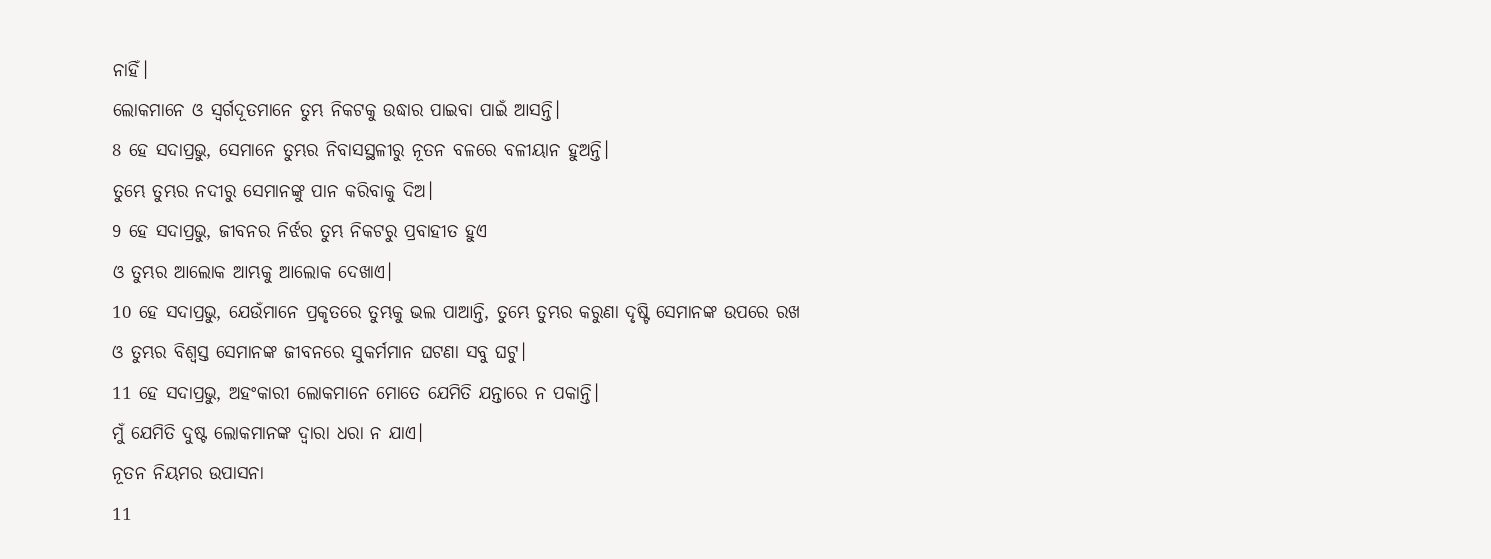ନାହିଁ।
ଲୋକମାନେ ଓ ସ୍ୱର୍ଗଦୂତମାନେ ତୁମ୍ଭ ନିକଟକୁ ଉଦ୍ଧାର ପାଇବା ପାଇଁ ଆସନ୍ତି।
8 ହେ ସଦାପ୍ରଭୁ, ସେମାନେ ତୁମ୍ଭର ନିବାସସ୍ଥଳୀରୁ ନୂତନ ବଳରେ ବଳୀୟାନ ହୁଅନ୍ତି।
ତୁମ୍ଭେ ତୁମ୍ଭର ନଦୀରୁ ସେମାନଙ୍କୁ ପାନ କରିବାକୁ ଦିଅ।
9 ହେ ସଦାପ୍ରଭୁ, ଜୀବନର ନିର୍ଝର ତୁମ୍ଭ ନିକଟରୁ ପ୍ରବାହୀତ ହୁଏ
ଓ ତୁମ୍ଭର ଆଲୋକ ଆମ୍ଭକୁ ଆଲୋକ ଦେଖାଏ।
10 ହେ ସଦାପ୍ରଭୁ, ଯେଉଁମାନେ ପ୍ରକୃତରେ ତୁମ୍ଭକୁ ଭଲ ପାଆନ୍ତି, ତୁମ୍ଭେ ତୁମ୍ଭର କରୁଣା ଦୃଷ୍ଟି ସେମାନଙ୍କ ଉପରେ ରଖ
ଓ ତୁମ୍ଭର ବିଶ୍ୱସ୍ତ ସେମାନଙ୍କ ଜୀବନରେ ସୁକର୍ମମାନ ଘଟଣା ସବୁ ଘଟୁ।
11 ହେ ସଦାପ୍ରଭୁ, ଅହଂକାରୀ ଲୋକମାନେ ମୋତେ ଯେମିତି ଯନ୍ତାରେ ନ ପକାନ୍ତି।
ମୁଁ ଯେମିତି ଦୁଷ୍ଟ ଲୋକମାନଙ୍କ ଦ୍ୱାରା ଧରା ନ ଯାଏ।
ନୂତନ ନିୟମର ଉପାସନା
11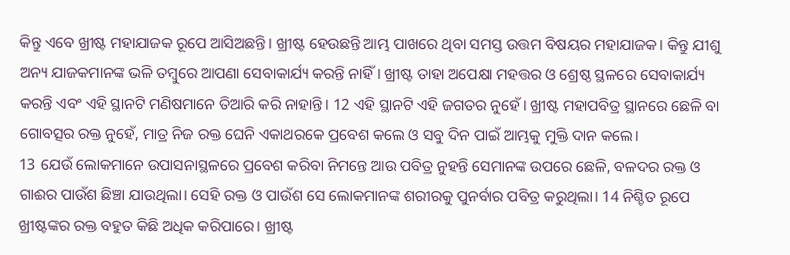କିନ୍ତୁ ଏବେ ଖ୍ରୀଷ୍ଟ ମହାଯାଜକ ରୂପେ ଆସିଅଛନ୍ତି। ଖ୍ରୀଷ୍ଟ ହେଉଛନ୍ତି ଆମ୍ଭ ପାଖରେ ଥିବା ସମସ୍ତ ଉତ୍ତମ ବିଷୟର ମହାଯାଜକ। କିନ୍ତୁ ଯୀଶୁ ଅନ୍ୟ ଯାଜକମାନଙ୍କ ଭଳି ତମ୍ବୁରେ ଆପଣା ସେବାକାର୍ଯ୍ୟ କରନ୍ତି ନାହିଁ। ଖ୍ରୀଷ୍ଟ ତାହା ଅପେକ୍ଷା ମହତ୍ତର ଓ ଶ୍ରେଷ୍ଠ ସ୍ଥଳରେ ସେବାକାର୍ଯ୍ୟ କରନ୍ତି ଏବଂ ଏହି ସ୍ଥାନଟି ମଣିଷମାନେ ତିଆରି କରି ନାହାନ୍ତି। 12 ଏହି ସ୍ଥାନଟି ଏହି ଜଗତର ନୁହେଁ। ଖ୍ରୀଷ୍ଟ ମହାପବିତ୍ର ସ୍ଥାନରେ ଛେଳି ବା ଗୋବତ୍ସର ରକ୍ତ ନୁହେଁ, ମାତ୍ର ନିଜ ରକ୍ତ ଘେନି ଏକାଥରକେ ପ୍ରବେଶ କଲେ ଓ ସବୁ ଦିନ ପାଇଁ ଆମ୍ଭକୁ ମୁକ୍ତି ଦାନ କଲେ।
13 ଯେଉଁ ଲୋକମାନେ ଉପାସନାସ୍ଥଳରେ ପ୍ରବେଶ କରିବା ନିମନ୍ତେ ଆଉ ପବିତ୍ର ନୁହନ୍ତି ସେମାନଙ୍କ ଉପରେ ଛେଳି, ବଳଦର ରକ୍ତ ଓ ଗାଈର ପାଉଁଶ ଛିଞ୍ଚା ଯାଉଥିଲା। ସେହି ରକ୍ତ ଓ ପାଉଁଶ ସେ ଲୋକମାନଙ୍କ ଶରୀରକୁ ପୁନର୍ବାର ପବିତ୍ର କରୁଥିଲା। 14 ନିଶ୍ଚିତ ରୂପେ ଖ୍ରୀଷ୍ଟଙ୍କର ରକ୍ତ ବହୁତ କିଛି ଅଧିକ କରିପାରେ। ଖ୍ରୀଷ୍ଟ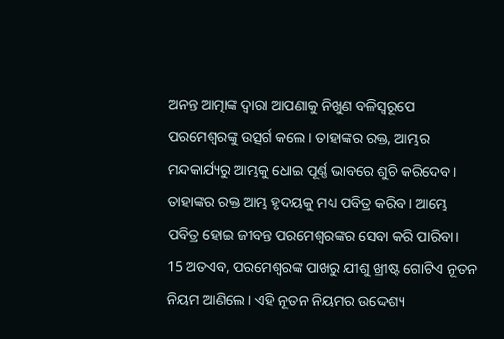ଅନନ୍ତ ଆତ୍ମାଙ୍କ ଦ୍ୱାରା ଆପଣାକୁ ନିଖୁଣ ବଳିସ୍ୱରୂପେ ପରମେଶ୍ୱରଙ୍କୁ ଉତ୍ସର୍ଗ କଲେ। ତାହାଙ୍କର ରକ୍ତ, ଆମ୍ଭର ମନ୍ଦକାର୍ଯ୍ୟରୁ ଆମ୍ଭକୁ ଧୋଇ ପୂର୍ଣ୍ଣ ଭାବରେ ଶୁଚି କରିଦେବ। ତାହାଙ୍କର ରକ୍ତ ଆମ୍ଭ ହୃଦୟକୁ ମଧ୍ୟ ପବିତ୍ର କରିବ। ଆମ୍ଭେ ପବିତ୍ର ହୋଇ ଜୀବନ୍ତ ପରମେଶ୍ୱରଙ୍କର ସେବା କରି ପାରିବା।
15 ଅତଏବ, ପରମେଶ୍ୱରଙ୍କ ପାଖରୁ ଯୀଶୁ ଖ୍ରୀଷ୍ଟ ଗୋଟିଏ ନୂତନ ନିୟମ ଆଣିଲେ। ଏହି ନୂତନ ନିୟମର ଉଦ୍ଦେଶ୍ୟ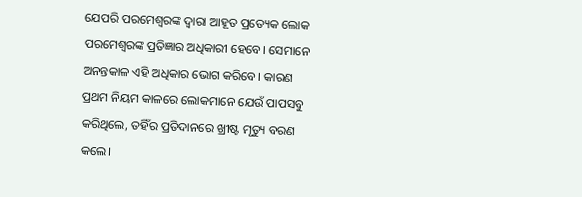ଯେପରି ପରମେଶ୍ୱରଙ୍କ ଦ୍ୱାରା ଆହୂତ ପ୍ରତ୍ୟେକ ଲୋକ ପରମେଶ୍ୱରଙ୍କ ପ୍ରତିଜ୍ଞାର ଅଧିକାରୀ ହେବେ। ସେମାନେ ଅନନ୍ତକାଳ ଏହି ଅଧିକାର ଭୋଗ କରିବେ। କାରଣ ପ୍ରଥମ ନିୟମ କାଳରେ ଲୋକମାନେ ଯେଉଁ ପାପସବୁ କରିଥିଲେ, ତହିଁର ପ୍ରତିଦାନରେ ଖ୍ରୀଷ୍ଟ ମୃତ୍ୟୁ ବରଣ କଲେ।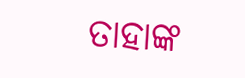ତାହାଙ୍କ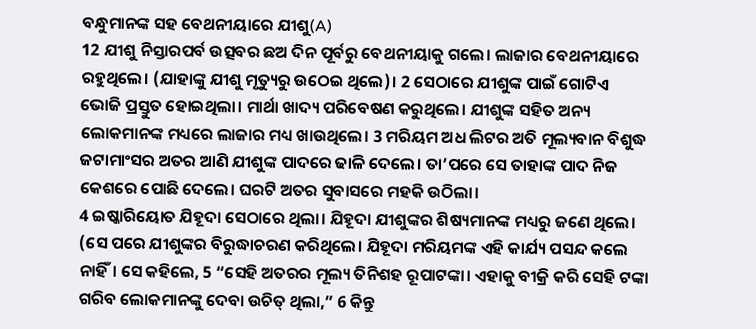ବନ୍ଧୁମାନଙ୍କ ସହ ବେଥନୀୟାରେ ଯୀଶୁ(A)
12 ଯୀଶୁ ନିସ୍ତାରପର୍ବ ଉତ୍ସବର ଛଅ ଦିନ ପୂର୍ବରୁ ବେଥନୀୟାକୁ ଗଲେ। ଲାଜାର ବେଥନୀୟାରେ ରହୁଥିଲେ। (ଯାହାଙ୍କୁ ଯୀଶୁ ମୃତ୍ୟୁରୁ ଉଠେଇ ଥିଲେ)। 2 ସେଠାରେ ଯୀଶୁଙ୍କ ପାଇଁ ଗୋଟିଏ ଭୋଜି ପ୍ରସ୍ତୁତ ହୋଇଥିଲା। ମାର୍ଥା ଖାଦ୍ୟ ପରିବେଷଣ କରୁଥିଲେ। ଯୀଶୁଙ୍କ ସହିତ ଅନ୍ୟ ଲୋକମାନଙ୍କ ମଧ୍ୟରେ ଲାଜାର ମଧ୍ୟ ଖାଉଥିଲେ। 3 ମରିୟମ ଅଧ ଲିଟର ଅତି ମୂଲ୍ୟବାନ ବିଶୁଦ୍ଧ ଜଟାମାଂସର ଅତର ଆଣି ଯୀଶୁଙ୍କ ପାଦରେ ଢାଳି ଦେଲେ। ତା’ପରେ ସେ ତାହାଙ୍କ ପାଦ ନିଜ କେଶରେ ପୋଛି ଦେଲେ। ଘରଟି ଅତର ସୁବାସରେ ମହକି ଉଠିଲା।
4 ଇଷ୍କାରିୟୋତ ଯିହୂଦା ସେଠାରେ ଥିଲା। ଯିହୂଦା ଯୀଶୁଙ୍କର ଶିଷ୍ୟମାନଙ୍କ ମଧ୍ୟରୁ ଜଣେ ଥିଲେ। (ସେ ପରେ ଯୀଶୁଙ୍କର ବିରୁଦ୍ଧାଚରଣ କରିଥିଲେ। ଯିହୂଦା ମରିୟମଙ୍କ ଏହି କାର୍ଯ୍ୟ ପସନ୍ଦ କଲେ ନାହିଁ। ସେ କହିଲେ, 5 “ସେହି ଅତରର ମୂଲ୍ୟ ତିନିଶହ ରୂପାଟଙ୍କା। ଏହାକୁ ବୀକ୍ରି କରି ସେହି ଟଙ୍କା ଗରିବ ଲୋକମାନଙ୍କୁ ଦେବା ଉଚିତ୍ ଥିଲା,” 6 କିନ୍ତୁ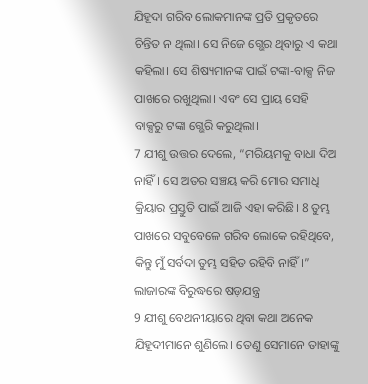ଯିହୂଦା ଗରିବ ଲୋକମାନଙ୍କ ପ୍ରତି ପ୍ରକୃତରେ ଚିନ୍ତିତ ନ ଥିଲା। ସେ ନିଜେ ଗ୍ଭେର ଥିବାରୁ ଏ କଥା କହିଲା। ସେ ଶିଷ୍ୟମାନଙ୍କ ପାଇଁ ଟଙ୍କା-ବାକ୍ସ ନିଜ ପାଖରେ ରଖୁଥିଲା। ଏବଂ ସେ ପ୍ରାୟ ସେହି ବାକ୍ସରୁ ଟଙ୍କା ଗ୍ଭେରି କରୁଥିଲା।
7 ଯୀଶୁ ଉତ୍ତର ଦେଲେ, “ମରିୟମକୁ ବାଧା ଦିଅ ନାହିଁ। ସେ ଅତର ସଞ୍ଚୟ କରି ମୋର ସମାଧି କ୍ରିୟାର ପ୍ରସ୍ତୁତି ପାଇଁ ଆଜି ଏହା କରିଛି। 8 ତୁମ୍ଭ ପାଖରେ ସବୁବେଳେ ଗରିବ ଲୋକେ ରହିଥିବେ, କିନ୍ତୁ ମୁଁ ସର୍ବଦା ତୁମ୍ଭ ସହିତ ରହିବି ନାହିଁ।”
ଲାଜାରଙ୍କ ବିରୁଦ୍ଧରେ ଷଡ଼ଯନ୍ତ୍ର
9 ଯୀଶୁ ବେଥନୀୟାରେ ଥିବା କଥା ଅନେକ ଯିହୂଦୀମାନେ ଶୁଣିଲେ। ତେଣୁ ସେମାନେ ତାହାଙ୍କୁ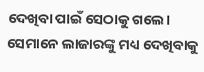ଦେଖିବା ପାଇଁ ସେଠାକୁ ଗଲେ। ସେମାନେ ଲାଜାରଙ୍କୁ ମଧ୍ୟ ଦେଖିବାକୁ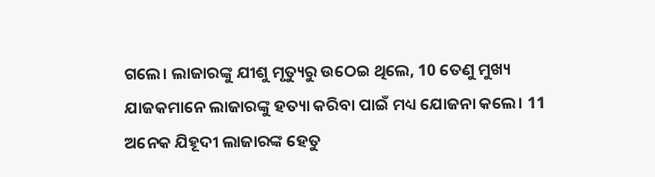ଗଲେ। ଲାଜାରଙ୍କୁ ଯୀଶୁ ମୃତ୍ୟୁରୁ ଉଠେଇ ଥିଲେ, 10 ତେଣୁ ମୁଖ୍ୟ ଯାଜକମାନେ ଲାଜାରଙ୍କୁ ହତ୍ୟା କରିବା ପାଇଁ ମଧ୍ୟ ଯୋଜନା କଲେ। 11 ଅନେକ ଯିହୂଦୀ ଲାଜାରଙ୍କ ହେତୁ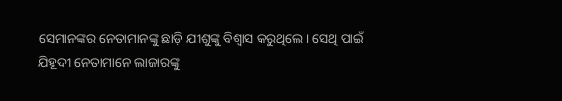ସେମାନଙ୍କର ନେତାମାନଙ୍କୁ ଛାଡ଼ି ଯୀଶୁଙ୍କୁ ବିଶ୍ୱାସ କରୁଥିଲେ। ସେଥି ପାଇଁ ଯିହୂଦୀ ନେତାମାନେ ଲାଜାରଙ୍କୁ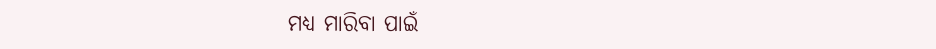ମଧ୍ୟ ମାରିବା ପାଇଁ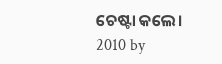ଚେଷ୍ଟା କଲେ।
2010 by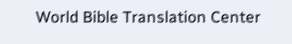World Bible Translation Center